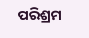ପରିଶ୍ରମ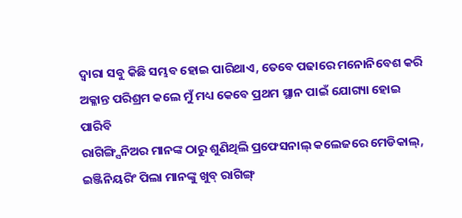ଦ୍ୱାରା ସବୁ କିଛି ସମ୍ଭବ ହୋଇ ପାରିଥାଏ, ତେବେ ପଢାରେ ମନୋନିବେଶ କରି ଅକ୍ଳାନ୍ତ ପରିଶ୍ରମ କଲେ ମୁଁ ମଧ୍ୟ କେବେ ପ୍ରଥମ ସ୍ଥାନ ପାଇଁ ଯୋଗ୍ୟା ହୋଇ ପାରିବି
ରାଗିଙ୍ଗ୍ସିନିଅର ମାନଙ୍କ ଠାରୁ ଶୁଣିଥିଲି ପ୍ରଫେସନାଲ୍ କଲେଜରେ ମେଡିକାଲ୍, ଇଞ୍ଜିନିୟରିଂ ପିଲା ମାନଙ୍କୁ ଖୁବ୍ ରାଗିଙ୍ଗ୍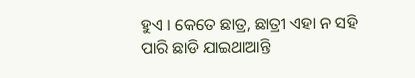ହୁଏ । କେତେ ଛାତ୍ର, ଛାତ୍ରୀ ଏହା ନ ସହି ପାରି ଛାଡି ଯାଇଥାଆନ୍ତି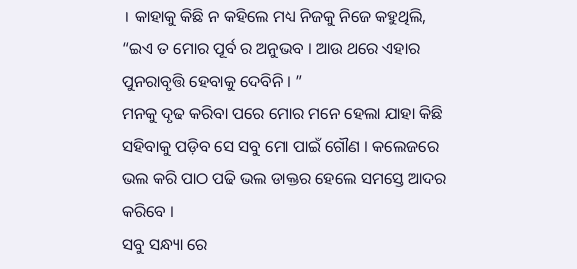। କାହାକୁ କିଛି ନ କହିଲେ ମଧ୍ୟ ନିଜକୁ ନିଜେ କହୁଥିଲି, “ଇଏ ତ ମୋର ପୂର୍ବ ର ଅନୁଭବ । ଆଉ ଥରେ ଏହାର ପୁନରାବୃତ୍ତି ହେବାକୁ ଦେବିନି । ”
ମନକୁ ଦୃଢ କରିବା ପରେ ମୋର ମନେ ହେଲା ଯାହା କିଛି ସହିବାକୁ ପଡ଼ିବ ସେ ସବୁ ମୋ ପାଇଁ ଗୌଣ । କଲେଜରେ ଭଲ କରି ପାଠ ପଢି ଭଲ ଡାକ୍ତର ହେଲେ ସମସ୍ତେ ଆଦର କରିବେ ।
ସବୁ ସନ୍ଧ୍ୟା ରେ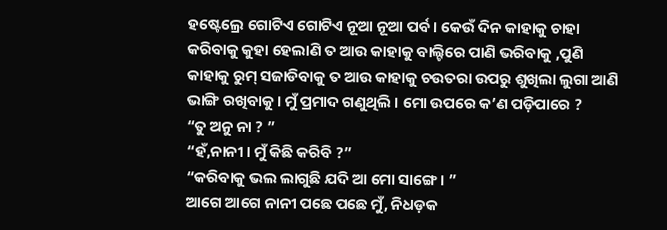ହଷ୍ଟେଲ୍ରେ ଗୋଟିଏ ଗୋଟିଏ ନୂଆ ନୂଆ ପର୍ବ । କେଉଁ ଦିନ କାହାକୁ ଚାହା କରିବାକୁ କୁହା ହେଲାଣି ତ ଆଉ କାହାକୁ ବାଲ୍ଟିରେ ପାଣି ଭରିବାକୁ ,ପୁଣି କାହାକୁ ରୁମ୍ ସଜାଡିବାକୁ ତ ଆଉ କାହାକୁ ଚଉତରା ଉପରୁ ଶୁଖିଲା ଲୁଗା ଆଣି ଭାଙ୍ଗି ରଖିବାକୁ । ମୁଁ ପ୍ରମାଦ ଗଣୁଥିଲି । ମୋ ଉପରେ କ’ଣ ପଡ଼ିପାରେ ?
“ତୁ ଅନୁ ନା ? ”
“ହଁ,ନାନୀ । ମୁଁ କିଛି କରିବି ?”
“କରିବାକୁ ଭଲ ଲାଗୁଛି ଯଦି ଆ ମୋ ସାଙ୍ଗେ । ”
ଆଗେ ଆଗେ ନାନୀ ପଛେ ପଛେ ମୁଁ, ନିଧଡ଼କ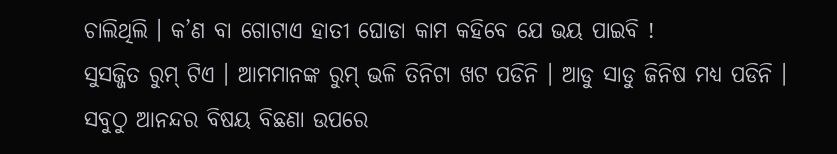ଚାଲିଥିଲି । କ’ଣ ବା ଗୋଟାଏ ହାତୀ ଘୋଡା କାମ କହିବେ ଯେ ଭୟ ପାଇବି !
ସୁସଜ୍ଜିତ ରୁମ୍ ଟିଏ । ଆମମାନଙ୍କ ରୁମ୍ ଭଳି ତିନିଟା ଖଟ ପଡିନି । ଆଡୁ ସାଡୁ ଜିନିଷ ମଧ୍ୟ ପଡିନି । ସବୁଠୁ ଆନନ୍ଦର ବିଷୟ ବିଛଣା ଉପରେ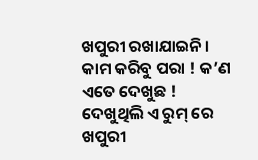ଖପୁରୀ ରଖାଯାଇନି ।
କାମ କରିବୁ ପରା ! କ’ଣ ଏତେ ଦେଖୁଛ !
ଦେଖୁଥିଲି ଏ ରୁମ୍ ରେ ଖପୁରୀ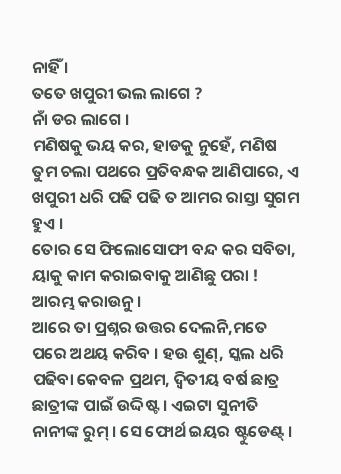ନାହିଁ ।
ତତେ ଖପୁରୀ ଭଲ ଲାଗେ ?
ନାଁ ଡର ଲାଗେ ।
ମଣିଷକୁ ଭୟ କର, ହାଡକୁ ନୁହେଁ, ମଣିଷ ତୁମ ଚଲା ପଥରେ ପ୍ରତିବନ୍ଧକ ଆଣିପାରେ, ଏ ଖପୁରୀ ଧରି ପଢି ପଢି ତ ଆମର ରାସ୍ତା ସୁଗମ ହୁଏ ।
ତୋର ସେ ଫିଲୋସୋଫୀ ବନ୍ଦ କର ସବିତା, ୟାକୁ କାମ କରାଇବାକୁ ଆଣିଛୁ ପରା ! ଆରମ୍ଭ କରାଉନୁ ।
ଆରେ ତା ପ୍ରଶ୍ନର ଉତ୍ତର ଦେଲନି,ମତେ ପରେ ଅଥୟ କରିବ । ହଉ ଶୁଣ୍, ସ୍କଲ ଧରି ପଢିବା କେବଳ ପ୍ରଥମ, ଦ୍ୱିତୀୟ ବର୍ଷ ଛାତ୍ର ଛାତ୍ରୀଙ୍କ ପାଇଁ ଉଦ୍ଦିଷ୍ଟ । ଏଇଟା ସୁନୀତି ନାନୀଙ୍କ ରୁମ୍ । ସେ ଫୋର୍ଥ ଇୟର ଷ୍ଟୁଡେଣ୍ଟ୍ ।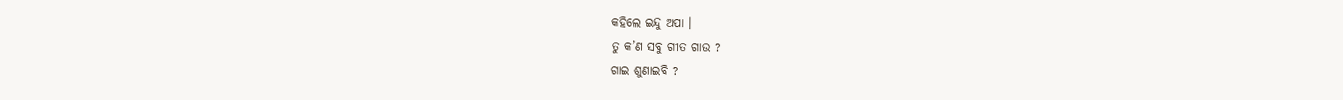କହିଲେ ଇନ୍ଦୁ ଅପା ।
ତୁ କ’ଣ ସବୁ ଗୀତ ଗାଉ ?
ଗାଇ ଶୁଣାଇବି ?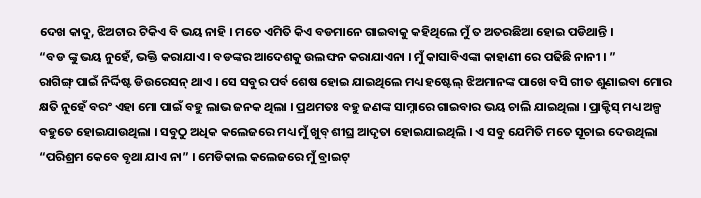ଦେଖ କାଦୁ, ଝିଅଟାର ଟିକିଏ ବି ଭୟ ନାହି । ମତେ ଏମିତି କିଏ ବଡମାନେ ଗାଇବାକୁ କହିଥିଲେ ମୁଁ ତ ଅତରଛିଆ ହୋଇ ପଡିଥାନ୍ତି ।
“ବଡ ଙ୍କୁ ଭୟ ନୁହେଁ, ଭକ୍ତି କରାଯାଏ । ବଡଙ୍କର ଆଦେଶକୁ ଉଲଙ୍ଘନ କରାଯାଏନା । ମୁଁ କାସାବିଏଙ୍କା କାହାଣୀ ରେ ପଢିଛି ନାନୀ । ”
ରାଗିଙ୍ଗ୍ ପାଇଁ ନିର୍ଦ୍ଦିଷ୍ଟ ଡିଉରେସନ୍ ଥାଏ । ସେ ସବୁର ପର୍ବ ଶେଷ ହୋଇ ଯାଇଥିଲେ ମଧ୍ୟ ହଷ୍ଟେଲ୍ ଝିଅମାନଙ୍କ ପାଖେ ବସି ଗୀତ ଶୁଣାଇବା ମୋର କ୍ଷତି ନୁହେଁ ବରଂ ଏହା ମୋ ପାଇଁ ବହୁ ଲାଭ ଜନକ ଥିଲା । ପ୍ରଥମତଃ ବହୁ ଜଣଙ୍କ ସାମ୍ନାରେ ଗାଇବାର ଭୟ ଚାଲି ଯାଇଥିଲା । ପ୍ରାକ୍ଟିସ୍ ମଧ୍ୟ ଅଳ୍ପ ବହୁତେ ହୋଇଯାଉଥିଲା । ସବୁଠୁ ଅଧିକ କଲେଜରେ ମଧ୍ୟ ମୁଁ ଖୁବ୍ ଶୀଘ୍ର ଆଦୃତା ହୋଇଯାଇଥିଲି । ଏ ସବୁ ଯେମିତି ମତେ ସୂଚାଇ ଦେଉଥିଲା “ପରିଶ୍ରମ କେବେ ବୃଥା ଯାଏ ନା” । ମେଡିକାଲ କଲେଜରେ ମୁଁ ବ୍ରାଇଟ୍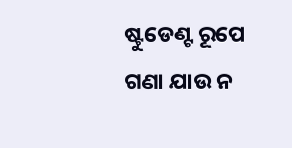ଷ୍ଟୁଡେଣ୍ଟ ରୂପେ ଗଣା ଯାଉ ନ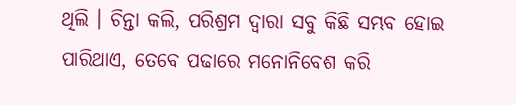ଥିଲି । ଚିନ୍ତା କଲି, ପରିଶ୍ରମ ଦ୍ୱାରା ସବୁ କିଛି ସମ୍ଭବ ହୋଇ ପାରିଥାଏ, ତେବେ ପଢାରେ ମନୋନିବେଶ କରି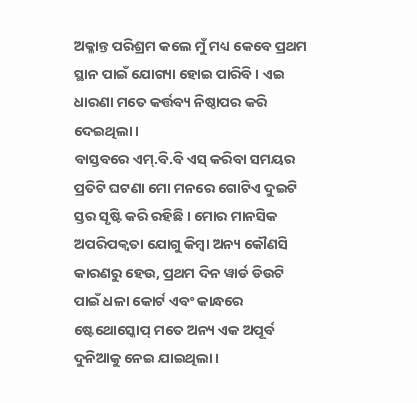ଅକ୍ଳାନ୍ତ ପରିଶ୍ରମ କଲେ ମୁଁ ମଧ୍ୟ କେବେ ପ୍ରଥମ ସ୍ଥାନ ପାଇଁ ଯୋଗ୍ୟା ହୋଇ ପାରିବି । ଏଇ ଧାରଣା ମତେ କର୍ତ୍ତବ୍ୟ ନିଷ୍ଠାପର କରି ଦେଇଥିଲା ।
ବାସ୍ତବରେ ଏମ୍.ବି.ବି ଏସ୍ କରିବା ସମୟର ପ୍ରତିଟି ଘଟଣା ମୋ ମନରେ ଗୋଟିଏ ଦୁଇଟି ସ୍ତର ସୃଷ୍ଟି କରି ରହିଛି । ମୋର ମାନସିକ ଅପରିପକ୍ୱତା ଯୋଗୁ କିମ୍ବା ଅନ୍ୟ କୌଣସି କାରଣରୁ ହେଉ, ପ୍ରଥମ ଦିନ ୱାର୍ଡ ଡିଉଟି ପାଇଁ ଧଳା କୋର୍ଟ ଏବଂ କାନ୍ଧରେ ଷ୍ଟେଥୋସ୍କୋପ୍ ମତେ ଅନ୍ୟ ଏକ ଅପୂର୍ବ ଦୁନିଆକୁ ନେଇ ଯାଇଥିଲା ।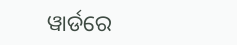ୱାର୍ଡରେ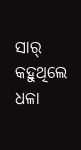ସାର୍ କହୁଥିଲେ ଧଳା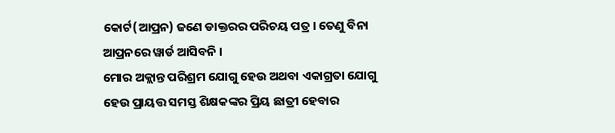କୋର୍ଟ(ଆପ୍ରନ) ଜଣେ ଡାକ୍ତରର ପରିଚୟ ପତ୍ର । ତେଣୁ ବିନା ଆପ୍ରନରେ ୱାର୍ଡ ଆସିବନି ।
ମୋର ଅକ୍ଲାନ୍ତ ପରିଶ୍ରମ ଯୋଗୁ ହେଉ ଅଥବା ଏକାଗ୍ରତା ଯୋଗୁ ହେଉ ପ୍ରାୟତ୍ତ ସମସ୍ତ ଶିକ୍ଷକଙ୍କର ପ୍ରିୟ ଛାତ୍ରୀ ହେବାର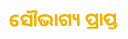ସୌଭାଗ୍ୟ ପ୍ରାପ୍ତ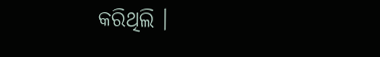କରିଥିଲି ।